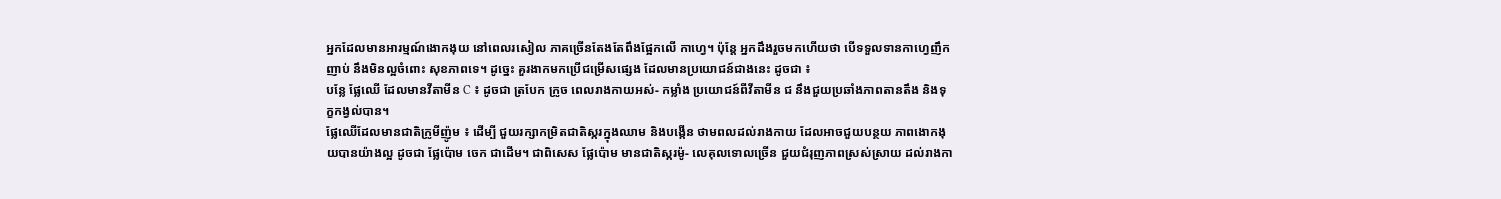អ្នកដែលមានអារម្មណ៍ងោកងុយ នៅពេលរសៀល ភាគច្រើនតែងតែពឹងផ្អែកលើ កាហ្វេ។ ប៉ុន្តែ អ្នកដឹងរួចមកហើយថា បើទទួលទានកាហ្វេញឹកញាប់ នឹងមិនល្អចំពោះ សុខភាពទេ។ ដូច្នេះ គួរងាកមកប្រើជម្រើសផ្សេង ដែលមានប្រយោជន៍ជាងនេះ ដូចជា ៖
បន្លែ ផ្លែឈើ ដែលមានវីតាមីន C ៖ ដូចជា ត្របែក ក្រូច ពេលរាងកាយអស់- កម្លាំង ប្រយោជន៍ពីវីតាមីន ជ នឹងជួយប្រឆាំងភាពតានតឹង និងទុក្ខកង្វល់បាន។
ផ្លែឈើដែលមានជាតិក្រូមីញ៉ូម ៖ ដើម្បី ជួយរក្សាកម្រិតជាតិស្ករក្នុងឈាម និងបង្កើន ថាមពលដល់រាងកាយ ដែលអាចជួយបន្ថយ ភាពងោកងុយបានយ៉ាងល្អ ដូចជា ផ្លែប៉ោម ចេក ជាដើម។ ជាពិសេស ផ្លែប៉ោម មានជាតិស្ករម៉ូ- លេគុលទោលច្រើន ជួយជំរុញភាពស្រស់ស្រាយ ដល់រាងកា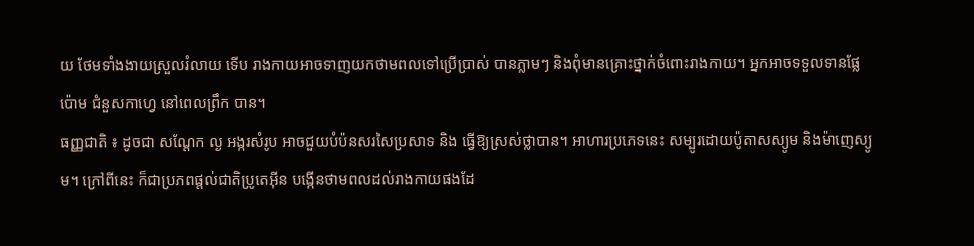យ ថែមទាំងងាយស្រួលរំលាយ ទើប រាងកាយអាចទាញយកថាមពលទៅប្រើប្រាស់ បានភ្លាមៗ និងពុំមានគ្រោះថ្នាក់ចំពោះរាងកាយ។ អ្នកអាចទទួលទានផ្លែប៉ោម ជំនួសកាហ្វេ នៅពេលព្រឹក បាន។
ធញ្ញជាតិ ៖ ដូចជា សណ្តែក ល្ង អង្ករសំរូប អាចជួយបំប៉នសរសៃប្រសាទ និង ធ្វើឱ្យស្រស់ថ្លាបាន។ អាហារប្រភេទនេះ សម្បូរដោយប៉ូតាសស្យូម និងម៉ាញេស្យូម។ ក្រៅពីនេះ ក៏ជាប្រភពផ្តល់ជាតិប្រូតេអ៊ីន បង្កើនថាមពលដល់រាងកាយផងដែ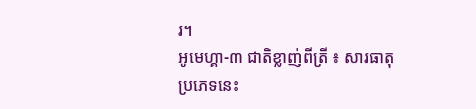រ។
អូមេហ្គា-៣ ជាតិខ្លាញ់ពីត្រី ៖ សារធាតុប្រភេទនេះ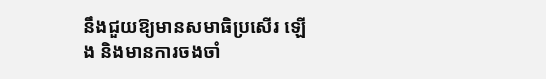នឹងជួយឱ្យមានសមាធិប្រសើរ ឡើង និងមានការចងចាំ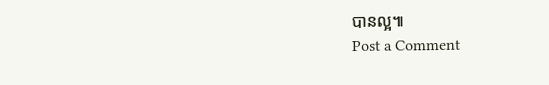បានល្អ៕
Post a Comment